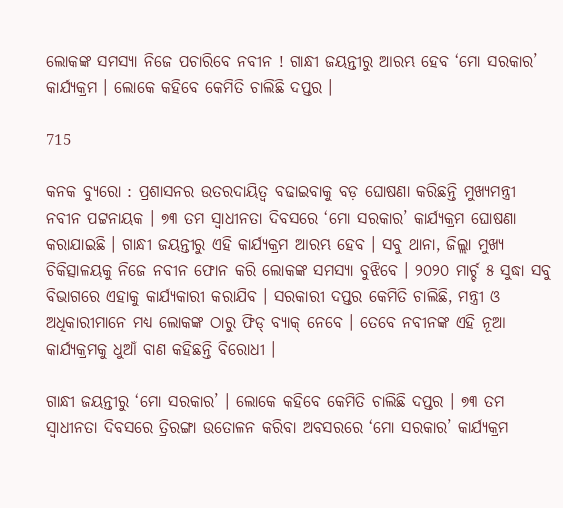ଲୋକଙ୍କ ସମସ୍ୟା ନିଜେ ପଚାରିବେ ନବୀନ ! ଗାନ୍ଧୀ ଜୟନ୍ତୀରୁ ଆରମ୍ଭ ହେବ ‘ମୋ ସରକାର’ କାର୍ଯ୍ୟକ୍ରମ । ଲୋକେ କହିବେ କେମିତି ଚାଲିଛି ଦପ୍ତର ।

715

କନକ ବ୍ୟୁରୋ : ପ୍ରଶାସନର ଉତରଦାୟିତ୍ୱ ବଢାଇବାକୁ ବଡ଼ ଘୋଷଣା କରିଛନ୍ତି ମୁଖ୍ୟମନ୍ତ୍ରୀ ନବୀନ ପଟ୍ଟନାୟକ । ୭୩ ତମ ସ୍ୱାଧୀନତା ଦିବସରେ ‘ମୋ ସରକାର’ କାର୍ଯ୍ୟକ୍ରମ ଘୋଷଣା କରାଯାଇଛି । ଗାନ୍ଧୀ ଜୟନ୍ତୀରୁ ଏହି କାର୍ଯ୍ୟକ୍ରମ ଆରମ୍ଭ ହେବ । ସବୁ ଥାନା, ଜିଲ୍ଲା ମୁଖ୍ୟ ଚିକିତ୍ସାଳୟକୁ ନିଜେ ନବୀନ ଫୋନ କରି ଲୋକଙ୍କ ସମସ୍ୟା ବୁଝିବେ । ୨୦୨୦ ମାର୍ଚ୍ଚ ୫ ସୁଦ୍ଧା ସବୁ ବିଭାଗରେ ଏହାକୁ କାର୍ଯ୍ୟକାରୀ କରାଯିବ । ସରକାରୀ ଦପ୍ତର କେମିତି ଚାଲିଛି, ମନ୍ତ୍ରୀ ଓ ଅଧିକାରୀମାନେ ମଧ୍ୟ ଲୋକଙ୍କ ଠାରୁ ଫିଡ୍ ବ୍ୟାକ୍ ନେବେ । ତେବେ ନବୀନଙ୍କ ଏହି ନୂଆ କାର୍ଯ୍ୟକ୍ରମକୁ ଧୁଆଁ ବାଣ କହିଛନ୍ତି ବିରୋଧୀ ।

ଗାନ୍ଧୀ ଜୟନ୍ତୀରୁ ‘ମୋ ସରକାର’ । ଲୋକେ କହିବେ କେମିତି ଚାଲିଛି ଦପ୍ତର । ୭୩ ତମ ସ୍ୱାଧୀନତା ଦିବସରେ ତ୍ରିରଙ୍ଗା ଉତୋଳନ କରିବା ଅବସରରେ ‘ମୋ ସରକାର’ କାର୍ଯ୍ୟକ୍ରମ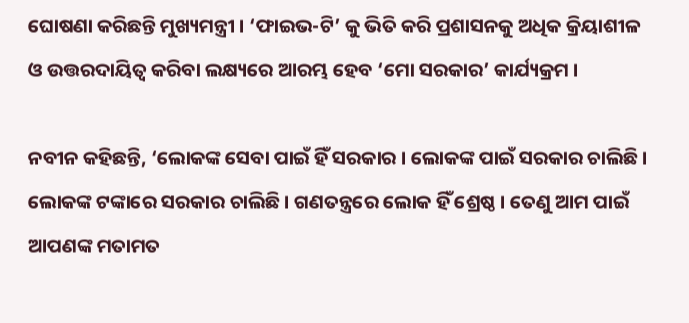ଘୋଷଣା କରିଛନ୍ତି ମୁଖ୍ୟମନ୍ତ୍ରୀ । ‘ଫାଇଭ-ଟି’ କୁ ଭିତି କରି ପ୍ରଶାସନକୁ ଅଧିକ କ୍ରିୟାଶୀଳ ଓ ଉତ୍ତରଦାୟିତ୍ୱ କରିବା ଲକ୍ଷ୍ୟରେ ଆରମ୍ଭ ହେବ ‘ମୋ ସରକାର’ କାର୍ଯ୍ୟକ୍ରମ ।

ନବୀନ କହିଛନ୍ତି, ‘ଲୋକଙ୍କ ସେବା ପାଇଁ ହିଁ ସରକାର । ଲୋକଙ୍କ ପାଇଁ ସରକାର ଚାଲିଛି । ଲୋକଙ୍କ ଟଙ୍କାରେ ସରକାର ଚାଲିଛି । ଗଣତନ୍ତ୍ରରେ ଲୋକ ହିଁ ଶ୍ରେଷ୍ଠ । ତେଣୁ ଆମ ପାଇଁ ଆପଣଙ୍କ ମତାମତ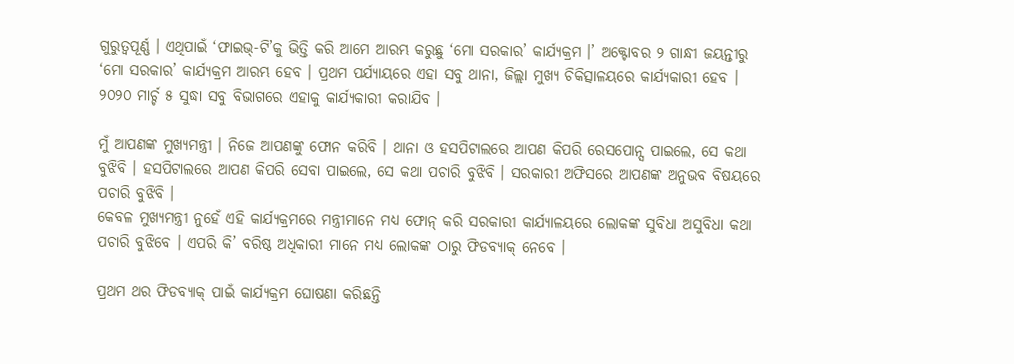ଗୁରୁତ୍ୱପୂର୍ଣ୍ଣ । ଏଥିପାଇଁ ‘ଫାଇଭ୍-ଟି’କୁ ଭିତ୍ତି କରି ଆମେ ଆରମ୍ଭ କରୁଛୁ ‘ମୋ ସରକାର’ କାର୍ଯ୍ୟକ୍ରମ ।’ ଅକ୍ଟୋବର ୨ ଗାନ୍ଧୀ ଜୟନ୍ତୀରୁ ‘ମୋ ସରକାର’ କାର୍ଯ୍ୟକ୍ରମ ଆରମ୍ଭ ହେବ । ପ୍ରଥମ ପର୍ଯ୍ୟାୟରେ ଏହା ସବୁ ଥାନା, ଜିଲ୍ଲା ମୁଖ୍ୟ ଚିକିତ୍ସାଳୟରେ କାର୍ଯ୍ୟକାରୀ ହେବ । ୨୦୨୦ ମାର୍ଚ୍ଚ ୫ ସୁଦ୍ଧା ସବୁ ବିଭାଗରେ ଏହାକୁ କାର୍ଯ୍ୟକାରୀ କରାଯିବ ।

ମୁଁ ଆପଣଙ୍କ ମୁଖ୍ୟମନ୍ତ୍ରୀ । ନିଜେ ଆପଣଙ୍କୁ ଫୋନ କରିବି । ଥାନା ଓ ହସପିଟାଲରେ ଆପଣ କିପରି ରେସପୋନ୍ସ ପାଇଲେ, ସେ କଥା ବୁଝିବି । ହସପିଟାଲରେ ଆପଣ କିପରି ସେବା ପାଇଲେ, ସେ କଥା ପଚାରି ବୁଝିବି । ସରକାରୀ ଅଫିସରେ ଆପଣଙ୍କ ଅନୁଭବ ବିଷୟରେ ପଚାରି ବୁଝିବି ।
କେବଳ ମୁଖ୍ୟମନ୍ତ୍ରୀ ନୁହେଁ ଏହି କାର୍ଯ୍ୟକ୍ରମରେ ମନ୍ତ୍ରୀମାନେ ମଧ୍ୟ ଫୋନ୍ କରି ସରକାରୀ କାର୍ଯ୍ୟାଳୟରେ ଲୋକଙ୍କ ସୁବିଧା ଅସୁବିଧା କଥା ପଚାରି ବୁଝିବେ । ଏପରି କି’ ବରିଷ୍ଠ ଅଧିକାରୀ ମାନେ ମଧ୍ୟ ଲୋକଙ୍କ ଠାରୁ ଫିଡବ୍ୟାକ୍ ନେବେ ।

ପ୍ରଥମ ଥର ଫିଡବ୍ୟାକ୍ ପାଇଁ କାର୍ଯ୍ୟକ୍ରମ ଘୋଷଣା କରିଛନ୍ତି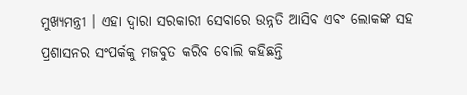ମୁଖ୍ୟମନ୍ତ୍ରୀ । ଏହା ଦ୍ୱାରା ସରକାରୀ ସେବାରେ ଉନ୍ନତି ଆସିବ ଏବଂ ଲୋକଙ୍କ ସହ ପ୍ରଶାସନର ସଂପର୍କକୁ ମଜବୁତ କରିବ ବୋଲି କହିଛନ୍ତି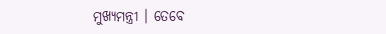ମୁଖ୍ୟମନ୍ତ୍ରୀ । ତେବେ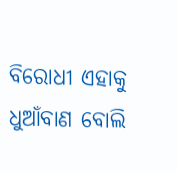ବିରୋଧୀ ଏହାକୁ ଧୁଆଁବାଣ ବୋଲି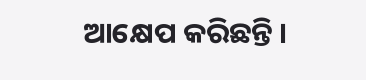ଆକ୍ଷେପ କରିଛନ୍ତି ।